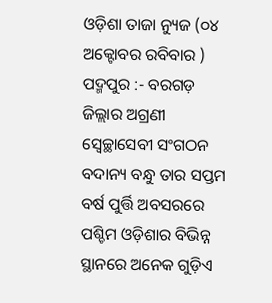ଓଡ଼ିଶା ତାଜା ନ୍ୟୁଜ (୦୪ ଅକ୍ଟୋବର ରବିବାର ) ପଦ୍ମପୁର :- ବରଗଡ଼ ଜିଲ୍ଲାର ଅଗ୍ରଣୀ ସ୍ବେଚ୍ଛାସେବୀ ସଂଗଠନ ବଦାନ୍ୟ ବନ୍ଧୁ ତାର ସପ୍ତମ ବର୍ଷ ପୁର୍ତ୍ତି ଅବସରରେ ପଶ୍ଚିମ ଓଡ଼ିଶାର ବିଭିନ୍ନ ସ୍ଥାନରେ ଅନେକ ଗୁଡ଼ିଏ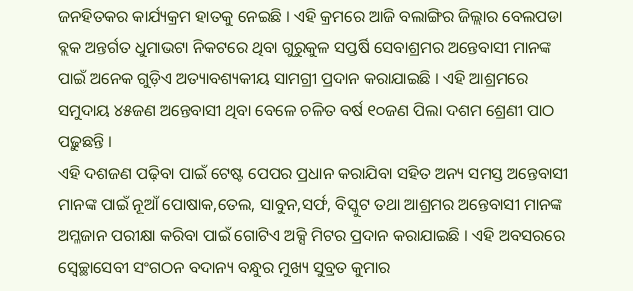ଜନହିତକର କାର୍ଯ୍ୟକ୍ରମ ହାତକୁ ନେଇଛି । ଏହି କ୍ରମରେ ଆଜି ବଲାଙ୍ଗିର ଜିଲ୍ଲାର ବେଲପଡା ବ୍ଲକ ଅନ୍ତର୍ଗତ ଧୁମାଭଟା ନିକଟରେ ଥିବା ଗୁରୁକୁଳ ସପ୍ତର୍ଷି ସେବାଶ୍ରମର ଅନ୍ତେବାସୀ ମାନଙ୍କ ପାଇଁ ଅନେକ ଗୁଡ଼ିଏ ଅତ୍ୟାବଶ୍ୟକୀୟ ସାମଗ୍ରୀ ପ୍ରଦାନ କରାଯାଇଛି । ଏହି ଆଶ୍ରମରେ ସମୁଦାୟ ୪୫ଜଣ ଅନ୍ତେବାସୀ ଥିବା ବେଳେ ଚଳିତ ବର୍ଷ ୧୦ଜଣ ପିଲା ଦଶମ ଶ୍ରେଣୀ ପାଠ ପଢ଼ୁଛନ୍ତି ।
ଏହି ଦଶଜଣ ପଢ଼ିବା ପାଇଁ ଟେଷ୍ଟ ପେପର ପ୍ରଧାନ କରାଯିବା ସହିତ ଅନ୍ୟ ସମସ୍ତ ଅନ୍ତେବାସୀ ମାନଙ୍କ ପାଇଁ ନୂଆଁ ପୋଷାକ,ତେଲ, ସାବୁନ,ସର୍ଫ, ବିସ୍କୁଟ ତଥା ଆଶ୍ରମର ଅନ୍ତେବାସୀ ମାନଙ୍କ ଅମ୍ଳଜାନ ପରୀକ୍ଷା କରିବା ପାଇଁ ଗୋଟିଏ ଅକ୍ସି ମିଟର ପ୍ରଦାନ କରାଯାଇଛି । ଏହି ଅବସରରେ ସ୍ବେଚ୍ଛାସେବୀ ସଂଗଠନ ବଦାନ୍ୟ ବନ୍ଧୁର ମୁଖ୍ୟ ସୁବ୍ରତ କୁମାର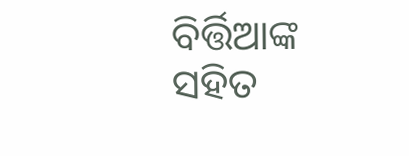ବିର୍ତ୍ତିଆଙ୍କ ସହିତ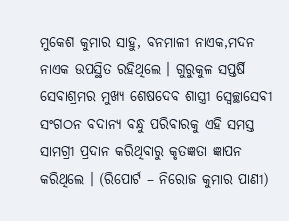ମୁକେଶ କୁମାର ସାହୁ, ବନମାଳୀ ନାଏକ,ମଦନ ନାଏକ ଉପସ୍ଥିତ ରହିଥିଲେ । ଗୁରୁକୁଳ ସପ୍ତର୍ଷି ସେବାଶ୍ରମର ମୁଖ୍ୟ ଶେଷଦେବ ଶାସ୍ତ୍ରୀ ସ୍ବେଚ୍ଛାସେବୀ ସଂଗଠନ ବଦାନ୍ୟ ବନ୍ଧୁ ପରିବାରକୁ ଏହି ସମସ୍ତ ସାମଗ୍ରୀ ପ୍ରଦାନ କରିଥିବାରୁ କୃତଜ୍ଞତା ଜ୍ଞାପନ କରିଥିଲେ । (ରିପୋର୍ଟ – ନିରୋଜ କୁମାର ପାଣୀ)